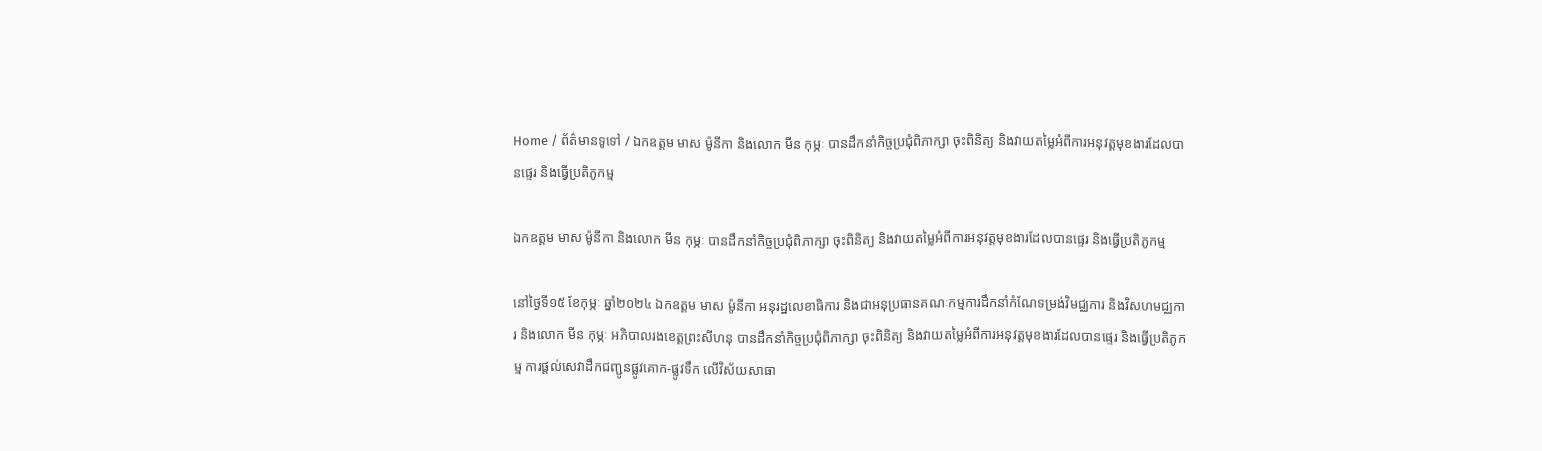Home / ព័ត៌មានទូទៅ / ឯកឧត្តម មាស ម៉ូនីកា និងលោក មីន កុម្ភៈ បានដឹកនាំកិច្ចប្រជុំពិភាក្សា ចុះពិនិត្យ និងវាយតម្លៃអំពីការអនុវត្តមុខងារដែលបានផ្ទេរ និងធ្វើប្រតិភូកម្ម

ឯកឧត្តម មាស ម៉ូនីកា និងលោក មីន កុម្ភៈ បានដឹកនាំកិច្ចប្រជុំពិភាក្សា ចុះពិនិត្យ និងវាយតម្លៃអំពីការអនុវត្តមុខងារដែលបានផ្ទេរ និងធ្វើប្រតិភូកម្ម

នៅថ្ងៃទី១៥ ខែកុម្ភៈ ឆ្នាំ២០២៤ ឯកឧត្តម មាស ម៉ូនីកា អនុរដ្ឋលេខាធិការ និងជាអនុប្រធានគណៈកម្មការដឹកនាំកំណែទម្រង់វិមជ្ឈការ និងវិសហមជ្ឈការ និងលោក មីន កុម្ភៈ អភិបាលរងខេត្តព្រះសីហនុ បានដឹកនាំកិច្ចប្រជុំពិភាក្សា ចុះពិនិត្យ និងវាយតម្លៃអំពីការអនុវត្តមុខងារដែលបានផ្ទេរ និងធ្វើប្រតិភូកម្ម ការផ្តល់សេវាដឹកជញ្ជូនផ្លូវគោក-ផ្លូវទឹក លើវិស័យសាធា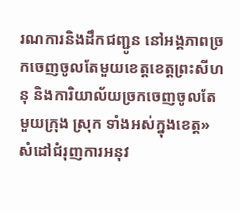រណការនិងដឹកជញ្ជូន នៅអង្គភាពច្រកចេញចូលតែមួយខេត្តខេត្តព្រះសីហនុ និងការិយាល័យច្រកចេញចូលតែមួយក្រុង ស្រុក ទាំងអស់ក្នុងខេត្ត» សំដៅជំរុញការអនុវ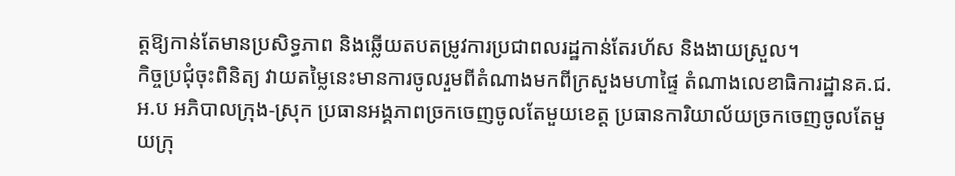ត្តឱ្យកាន់តែមានប្រសិទ្ធភាព និងឆ្លើយតបតម្រូវការប្រជាពលរដ្ឋកាន់តែរហ័ស និងងាយស្រួល។
កិច្ចប្រជុំចុះពិនិត្យ វាយតម្លៃនេះមានការចូលរួមពីតំណាងមកពីក្រសួងមហាផ្ទៃ តំណាងលេខាធិការដ្ឋានគ.ជ.អ.ប អភិបាលក្រុង-ស្រុក ប្រធានអង្គភាពច្រកចេញចូលតែមួយខេត្ត ប្រធានការិយាល័យច្រកចេញចូលតែមួយក្រុ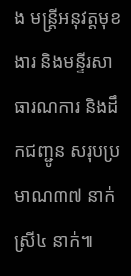ង មន្រ្តីអនុវត្តមុខងារ និងមន្ទីរសាធារណការ និងដឹកជញ្ជូន សរុបប្រមាណ៣៧ នាក់ ស្រី៤ នាក់៕